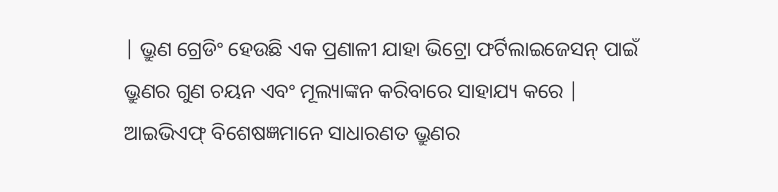| ଭ୍ରୁଣ ଗ୍ରେଡିଂ ହେଉଛି ଏକ ପ୍ରଣାଳୀ ଯାହା ଭିଟ୍ରୋ ଫର୍ଟିଲାଇଜେସନ୍ ପାଇଁ ଭ୍ରୁଣର ଗୁଣ ଚୟନ ଏବଂ ମୂଲ୍ୟାଙ୍କନ କରିବାରେ ସାହାଯ୍ୟ କରେ | ଆଇଭିଏଫ୍ ବିଶେଷଜ୍ଞମାନେ ସାଧାରଣତ ଭ୍ରୁଣର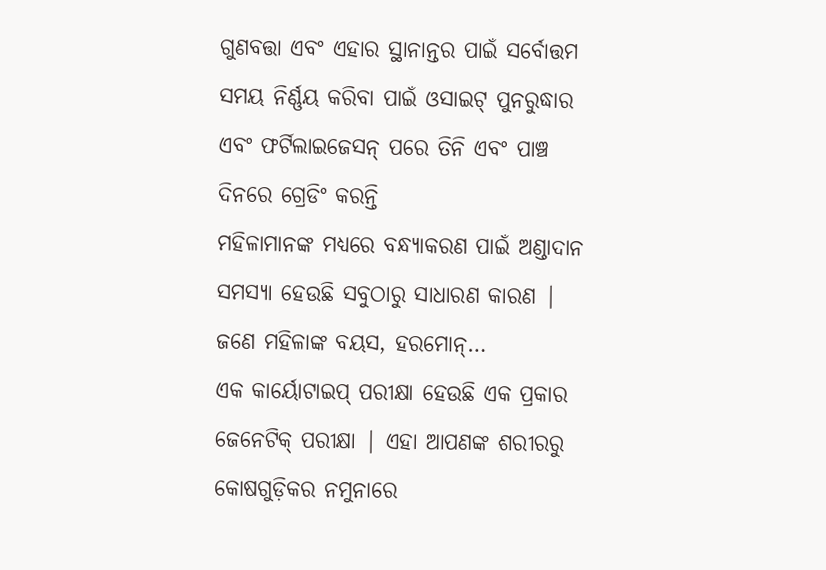ଗୁଣବତ୍ତା ଏବଂ ଏହାର ସ୍ଥାନାନ୍ତର ପାଇଁ ସର୍ବୋତ୍ତମ ସମୟ ନିର୍ଣ୍ଣୟ କରିବା ପାଇଁ ଓସାଇଟ୍ ପୁନରୁଦ୍ଧାର ଏବଂ ଫର୍ଟିଲାଇଜେସନ୍ ପରେ ତିନି ଏବଂ ପାଞ୍ଚ ଦିନରେ ଗ୍ରେଡିଂ କରନ୍ତି
ମହିଳାମାନଙ୍କ ମଧ୍ୟରେ ବନ୍ଧ୍ୟାକରଣ ପାଇଁ ଅଣ୍ଡାଦାନ ସମସ୍ୟା ହେଉଛି ସବୁଠାରୁ ସାଧାରଣ କାରଣ | ଜଣେ ମହିଳାଙ୍କ ବୟସ, ହରମୋନ୍…
ଏକ କାର୍ୟୋଟାଇପ୍ ପରୀକ୍ଷା ହେଉଛି ଏକ ପ୍ରକାର ଜେନେଟିକ୍ ପରୀକ୍ଷା | ଏହା ଆପଣଙ୍କ ଶରୀରରୁ କୋଷଗୁଡ଼ିକର ନମୁନାରେ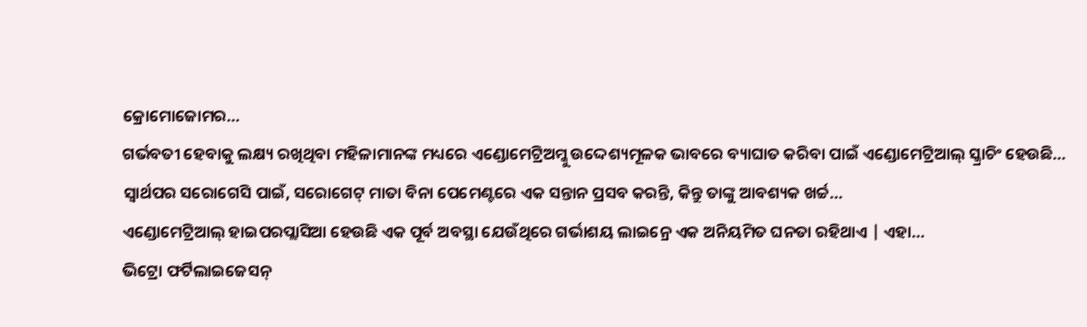କ୍ରୋମୋଜୋମର…
ଗର୍ଭବତୀ ହେବାକୁ ଲକ୍ଷ୍ୟ ରଖିଥିବା ମହିଳାମାନଙ୍କ ମଧ୍ୟରେ ଏଣ୍ଡୋମେଟ୍ରିଅମ୍କୁ ଉଦ୍ଦେଶ୍ୟମୂଳକ ଭାବରେ ବ୍ୟାଘାତ କରିବା ପାଇଁ ଏଣ୍ଡୋମେଟ୍ରିଆଲ୍ ସ୍କ୍ରାଚିଂ ହେଉଛି…
ସ୍ୱାର୍ଥପର ସରୋଗେସି ପାଇଁ, ସରୋଗେଟ୍ ମାତା ବିନା ପେମେଣ୍ଟରେ ଏକ ସନ୍ତାନ ପ୍ରସବ କରନ୍ତି, କିନ୍ତୁ ତାଙ୍କୁ ଆବଶ୍ୟକ ଖର୍ଚ୍ଚ…
ଏଣ୍ଡୋମେଟ୍ରିଆଲ୍ ହାଇପରପ୍ଲାସିଆ ହେଉଛି ଏକ ପୂର୍ବ ଅବସ୍ଥା ଯେଉଁଥିରେ ଗର୍ଭାଶୟ ଲାଇନ୍ରେ ଏକ ଅନିୟମିତ ଘନତା ରହିଥାଏ | ଏହା…
ଭିଟ୍ରୋ ଫର୍ଟିଲାଇଜେସନ୍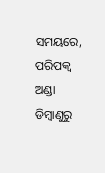ସମୟରେ, ପରିପକ୍ୱ ଅଣ୍ଡା ଡିମ୍ବାଣୁରୁ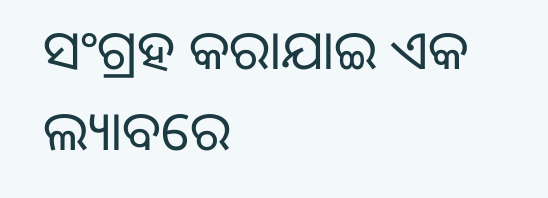ସଂଗ୍ରହ କରାଯାଇ ଏକ ଲ୍ୟାବରେ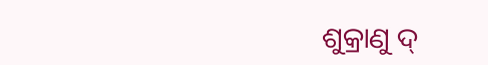ଶୁକ୍ରାଣୁ ଦ୍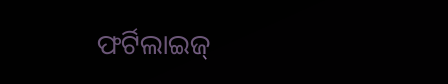ଫର୍ଟିଲାଇଜ୍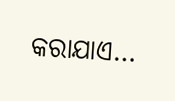କରାଯାଏ…